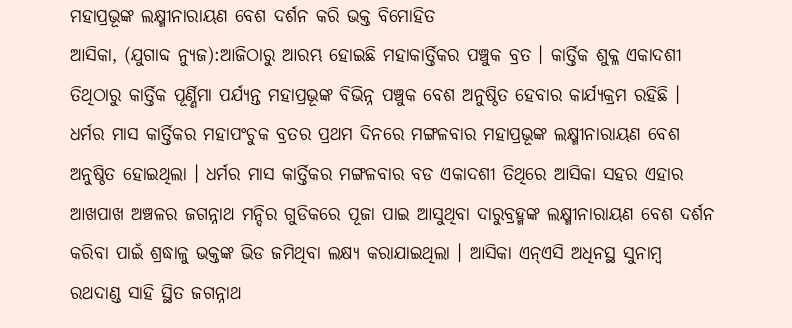ମହାପ୍ରଭୂଙ୍କ ଲକ୍ଷ୍ମୀନାରାୟଣ ବେଶ ଦର୍ଶନ କରି ଭକ୍ତ ବିମୋହିତ
ଆସିକା, (ଯୁଗାବ୍ଦ ନ୍ୟୁଜ):ଆଜିଠାରୁ ଆରମ୍ଭ ହୋଇଛି ମହାକାର୍ତ୍ତିକର ପଞ୍ଚୁକ ବ୍ରତ । କାର୍ତ୍ତିକ ଶୁକ୍ଳ ଏକାଦଶୀ ତିଥିଠାରୁ କାର୍ତ୍ତିକ ପୂର୍ଣ୍ଣିମା ପର୍ଯ୍ୟନ୍ତ ମହାପ୍ରଭୂଙ୍କ ବିଭିନ୍ନ ପଞ୍ଚୁକ ବେଶ ଅନୁଷ୍ଠିତ ହେବାର କାର୍ଯ୍ୟକ୍ରମ ରହିଛି । ଧର୍ମର ମାସ କାର୍ତ୍ତିକର ମହାପଂଚୁକ ବ୍ରତର ପ୍ରଥମ ଦିନରେ ମଙ୍ଗଳବାର ମହାପ୍ରଭୂଙ୍କ ଲକ୍ଷ୍ମୀନାରାୟଣ ବେଶ ଅନୁଷ୍ଠିତ ହୋଇଥିଲା । ଧର୍ମର ମାସ କାର୍ତ୍ତିକର ମଙ୍ଗଳବାର ବଡ ଏକାଦଶୀ ତିଥିରେ ଆସିକା ସହର ଏହାର ଆଖପାଖ ଅଞ୍ଚଳର ଜଗନ୍ନାଥ ମନ୍ଦିର ଗୁଡିକରେ ପୂଜା ପାଇ ଆସୁଥିବା ଦାରୁବ୍ରହ୍ମଙ୍କ ଲକ୍ଷ୍ମୀନାରାୟଣ ବେଶ ଦର୍ଶନ କରିବା ପାଇଁ ଶ୍ରଦ୍ଧାଳୁ ଭକ୍ତଙ୍କ ଭିଡ ଜମିଥିବା ଲକ୍ଷ୍ୟ କରାଯାଇଥିଲା । ଆସିକା ଏନ୍ଏସି ଅଧିନସ୍ଥ ସୁନାମ୍ବ ରଥଦାଣ୍ଡ ସାହି ସ୍ଥିତ ଜଗନ୍ନାଥ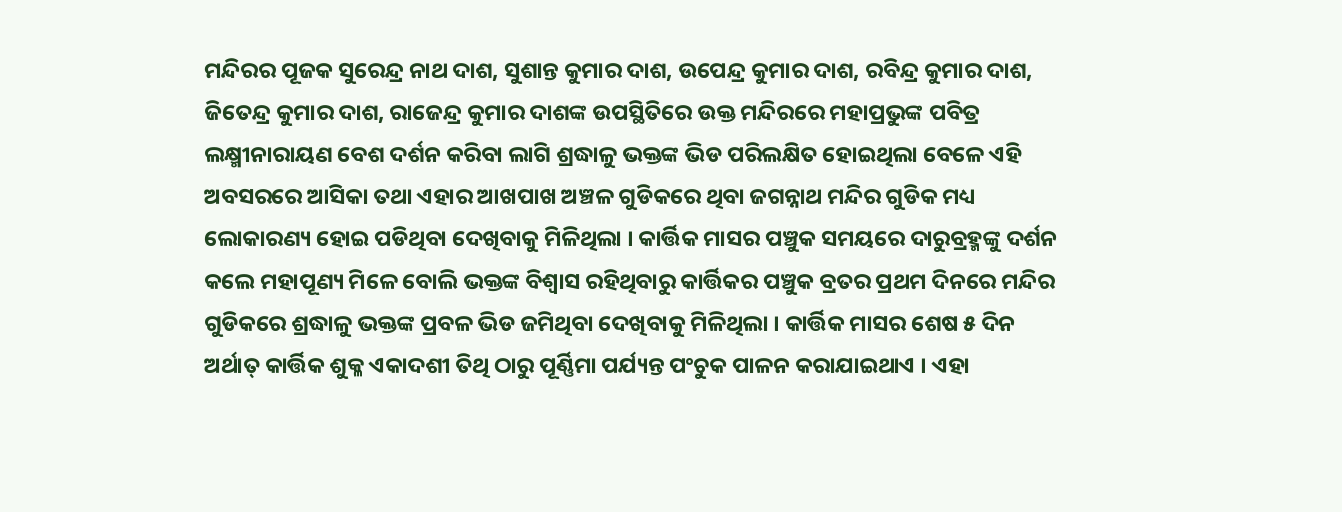ମନ୍ଦିରର ପୂଜକ ସୁରେନ୍ଦ୍ର ନାଥ ଦାଶ, ସୁଶାନ୍ତ କୁମାର ଦାଶ, ଉପେନ୍ଦ୍ର କୁମାର ଦାଶ, ରବିନ୍ଦ୍ର କୁମାର ଦାଶ, ଜିତେନ୍ଦ୍ର କୁମାର ଦାଶ, ରାଜେନ୍ଦ୍ର କୁମାର ଦାଶଙ୍କ ଉପସ୍ଥିତିରେ ଉକ୍ତ ମନ୍ଦିରରେ ମହାପ୍ରଭୁଙ୍କ ପବିତ୍ର ଲକ୍ଷ୍ମୀନାରାୟଣ ବେଶ ଦର୍ଶନ କରିବା ଲାଗି ଶ୍ରଦ୍ଧାଳୁ ଭକ୍ତଙ୍କ ଭିଡ ପରିଲକ୍ଷିତ ହୋଇଥିଲା ବେଳେ ଏହି ଅବସରରେ ଆସିକା ତଥା ଏହାର ଆଖପାଖ ଅଞ୍ଚଳ ଗୁଡିକରେ ଥିବା ଜଗନ୍ନାଥ ମନ୍ଦିର ଗୁଡିକ ମଧ୍ୟ ଲୋକାରଣ୍ୟ ହୋଇ ପଡିଥିବା ଦେଖିବାକୁ ମିଳିଥିଲା । କାର୍ତ୍ତିକ ମାସର ପଞ୍ଚୁକ ସମୟରେ ଦାରୁବ୍ରହ୍ମଙ୍କୁ ଦର୍ଶନ କଲେ ମହାପୂଣ୍ୟ ମିଳେ ବୋଲି ଭକ୍ତଙ୍କ ବିଶ୍ୱାସ ରହିଥିବାରୁ କାର୍ତ୍ତିକର ପଞ୍ଚୁକ ବ୍ରତର ପ୍ରଥମ ଦିନରେ ମନ୍ଦିର ଗୁଡିକରେ ଶ୍ରଦ୍ଧାଳୁ ଭକ୍ତଙ୍କ ପ୍ରବଳ ଭିଡ ଜମିଥିବା ଦେଖିବାକୁ ମିଳିଥିଲା । କାର୍ତ୍ତିକ ମାସର ଶେଷ ୫ ଦିନ ଅର୍ଥାତ୍ କାର୍ତ୍ତିକ ଶୁକ୍ଳ ଏକାଦଶୀ ତିଥି ଠାରୁ ପୂର୍ଣ୍ଣିମା ପର୍ଯ୍ୟନ୍ତ ପଂଚୁକ ପାଳନ କରାଯାଇଥାଏ । ଏହା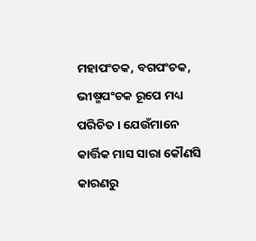ମହାପଂଚକ, ବଗପଂଚକ, ଭୀଷ୍ମପଂଚକ ରୂପେ ମଧ୍ୟ ପରିଚିତ । ଯେଉଁମାନେ କାର୍ତ୍ତିକ ମାସ ସାରା କୌଣସି କାରଣରୁ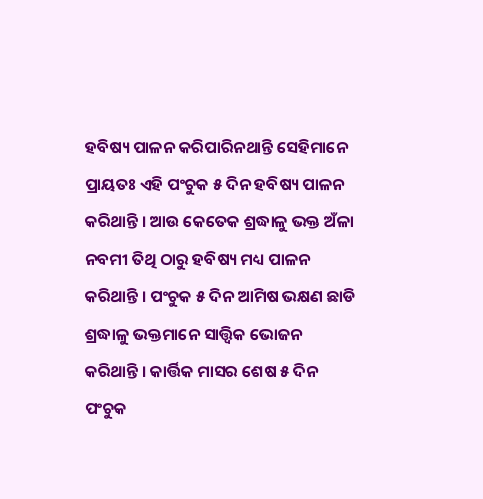ହବିଷ୍ୟ ପାଳନ କରିପାରିନଥାନ୍ତି ସେହିମାନେ ପ୍ରାୟତଃ ଏହି ପଂଚୁକ ୫ ଦିନ ହବିଷ୍ୟ ପାଳନ କରିଥାନ୍ତି । ଆଉ କେତେକ ଶ୍ରଦ୍ଧାଳୁ ଭକ୍ତ ଅଁଳା ନବମୀ ତିଥି ଠାରୁ ହବିଷ୍ୟ ମଧ୍ୟ ପାଳନ କରିଥାନ୍ତି । ପଂଚୁକ ୫ ଦିନ ଆମିଷ ଭକ୍ଷଣ ଛାଡି ଶ୍ରଦ୍ଧାଳୁ ଭକ୍ତମାନେ ସାତ୍ତ୍ୱିକ ଭୋଜନ କରିଥାନ୍ତି । କାର୍ତ୍ତିକ ମାସର ଶେଷ ୫ ଦିନ ପଂଚୁକ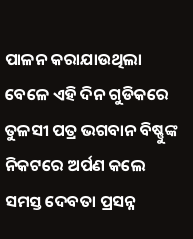ପାଳନ କରାଯାଉଥିଲା ବେଳେ ଏହି ଦିନ ଗୁଡିକରେ ତୁଳସୀ ପତ୍ର ଭଗବାନ ବିଷ୍ଣୁଙ୍କ ନିକଟରେ ଅର୍ପଣ କଲେ ସମସ୍ତ ଦେବତା ପ୍ରସନ୍ନ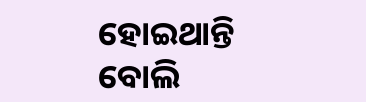ହୋଇଥାନ୍ତି ବୋଲି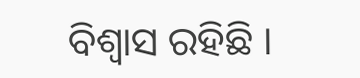ବିଶ୍ୱାସ ରହିଛି ।